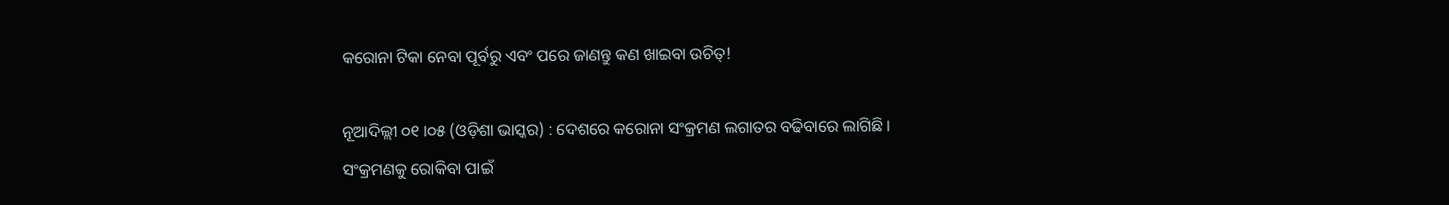କରୋନା ଟିକା ନେବା ପୂର୍ବରୁ ଏବଂ ପରେ ଜାଣନ୍ତୁ କଣ ଖାଇବା ଉଚିତ୍!

ନୂଆଦିଲ୍ଲୀ ୦୧ ।୦୫ (ଓଡ଼ିଶା ଭାସ୍କର) : ଦେଶରେ କରୋନା ସଂକ୍ରମଣ ଲଗାତର ବଢିବାରେ ଲାଗିଛି । ସଂକ୍ରମଣକୁ ରୋକିବା ପାଇଁ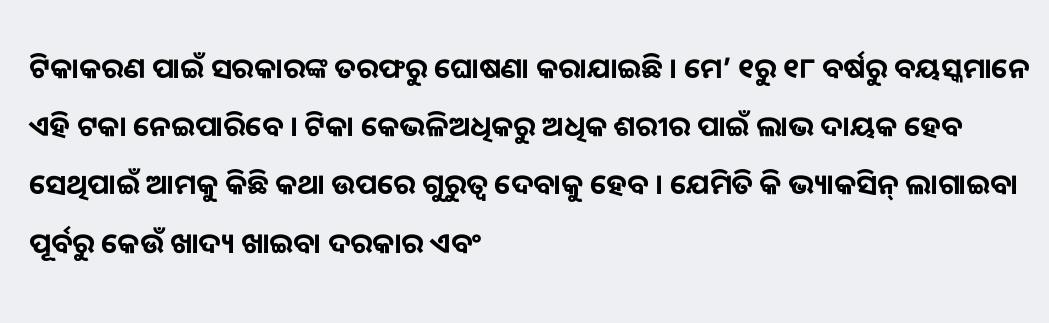ଟିକାକରଣ ପାଇଁ ସରକାରଙ୍କ ତରଫରୁ ଘୋଷଣା କରାଯାଇଛି । ମେ’ ୧ରୁ ୧୮ ବର୍ଷରୁ ବୟସ୍କମାନେ ଏହି ଟକା ନେଇପାରିବେ । ଟିକା କେଭଳିଅଧିକରୁ ଅଧିକ ଶରୀର ପାଇଁ ଲାଭ ଦାୟକ ହେବ ସେଥିପାଇଁ ଆମକୁ କିଛି କଥା ଉପରେ ଗୁରୁତ୍ୱ ଦେବାକୁ ହେବ । ଯେମିତି କି ଭ୍ୟାକସିନ୍ ଲାଗାଇବା ପୂର୍ବରୁ କେଉଁ ଖାଦ୍ୟ ଖାଇବା ଦରକାର ଏବଂ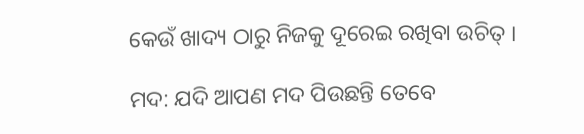କେଉଁ ଖାଦ୍ୟ ଠାରୁ ନିଜକୁ ଦୂରେଇ ରଖିବା ଉଚିତ୍ ।

ମଦ: ଯଦି ଆପଣ ମଦ ପିଉଛନ୍ତି ତେବେ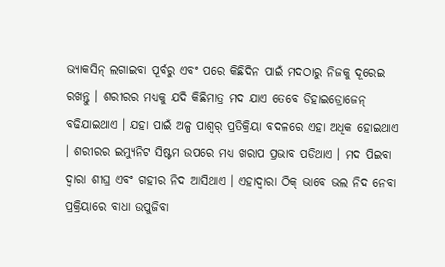ଭ୍ୟାକସିନ୍ ଲଗାଇବା ପୂର୍ବରୁ ଏବଂ ପରେ କିଛିଦିନ ପାଇଁ ମଦଠାରୁ ନିଜକୁ ଦୂରେଇ ରଖନ୍ତୁ । ଶରୀରର ମଧ୍ୟକୁ ଯଦି କିଛିମାତ୍ର ମଦ ଯାଏ ତେବେ ଡିହାଇଡ୍ରୋଜେନ୍ ବଢିଯାଇଥାଏ । ଯହା ପାଇଁ ଅଳ୍ପ ପାଶ୍ୱର୍ ପ୍ରତିକ୍ରିୟା ବଦଳରେ ଏହା ଅଧିକ ହୋଇଥାଏ । ଶରୀରର ଇମ୍ୟୁନିଟ ସିଷ୍ଟମ ଉପରେ ମଧ୍ୟ ଖରାପ ପ୍ରଭାବ ପଡିଥାଏ । ମଦ ପିଇବା ଦ୍ୱାରା ଶୀଘ୍ର ଏବଂ ଗହୀର ନିଦ ଆସିଥାଏ । ଏହାଦ୍ୱାରା ଠିକ୍ ଭାବେ ଭଲ ନିଦ ନେବା ପ୍ରକ୍ରିୟାରେ ବାଧା ଉପୁଜିବା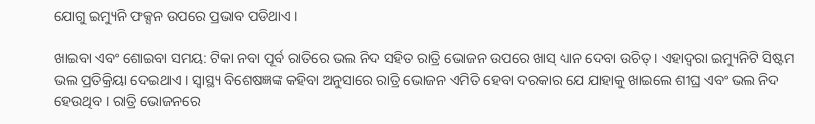ଯୋଗୁ ଇମ୍ୟୁନି ଫକ୍ସନ ଉପରେ ପ୍ରଭାବ ପଡିଥାଏ ।

ଖାଇବା ଏବଂ ଶୋଇବା ସମୟ: ଟିକା ନବା ପୂର୍ବ ରାତିରେ ଭଲ ନିଦ ସହିତ ରାତ୍ରି ଭୋଜନ ଉପରେ ଖାସ୍ ଧ୍ୟାନ ଦେବା ଉଚିତ୍ । ଏହାଦ୍ୱରା ଇମ୍ୟୁନିଟି ସିଷ୍ଟମ ଭଲ ପ୍ରତିକ୍ରିୟା ଦେଇଥାଏ । ସ୍ୱାସ୍ଥ୍ୟ ବିଶେଷଜ୍ଞଙ୍କ କହିବା ଅନୁସାରେ ରାତ୍ରି ଭୋଜନ ଏମିତି ହେବା ଦରକାର ଯେ ଯାହାକୁ ଖାଇଲେ ଶୀଘ୍ର ଏବଂ ଭଲ ନିଦ ହେଉଥିବ । ରାତ୍ରି ଭୋଜନରେ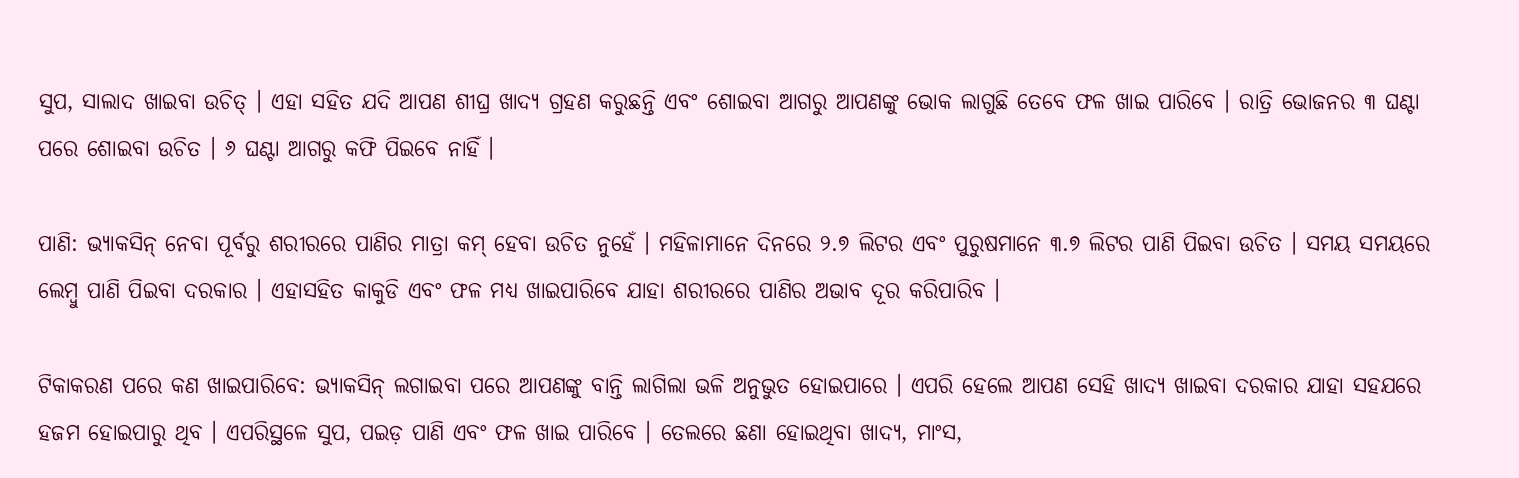ସୁପ, ସାଲାଦ ଖାଇବା ଉଚିତ୍ । ଏହା ସହିତ ଯଦି ଆପଣ ଶୀଘ୍ର ଖାଦ୍ୟ ଗ୍ରହଣ କରୁଛନ୍ତି ଏବଂ ଶୋଇବା ଆଗରୁ ଆପଣଙ୍କୁ ଭୋକ ଲାଗୁଛି ତେବେ ଫଳ ଖାଇ ପାରିବେ । ରାତ୍ରି ଭୋଜନର ୩ ଘଣ୍ଟା ପରେ ଶୋଇବା ଉଚିତ । ୬ ଘଣ୍ଟା ଆଗରୁ କଫି ପିଇବେ ନାହିଁ ।

ପାଣି: ଭ୍ୟାକସିନ୍ ନେବା ପୂର୍ବରୁ ଶରୀରରେ ପାଣିର ମାତ୍ରା କମ୍ ହେବା ଉଚିତ ନୁହେଁ । ମହିଳାମାନେ ଦିନରେ ୨.୭ ଲିଟର ଏବଂ ପୁରୁଷମାନେ ୩.୭ ଲିଟର ପାଣି ପିଇବା ଉଚିତ । ସମୟ ସମୟରେ ଲେମ୍ବୁ ପାଣି ପିଇବା ଦରକାର । ଏହାସହିତ କାକୁଡି ଏବଂ ଫଳ ମଧ୍ୟ ଖାଇପାରିବେ ଯାହା ଶରୀରରେ ପାଣିର ଅଭାବ ଦୂର କରିପାରିବ ।

ଟିକାକରଣ ପରେ କଣ ଖାଇପାରିବେ: ଭ୍ୟାକସିନ୍ ଲଗାଇବା ପରେ ଆପଣଙ୍କୁ ବାନ୍ତି ଲାଗିଲା ଭଳି ଅନୁଭୁତ ହୋଇପାରେ । ଏପରି ହେଲେ ଆପଣ ସେହି ଖାଦ୍ୟ ଖାଇବା ଦରକାର ଯାହା ସହଯରେ ହଜମ ହୋଇପାରୁ ଥିବ । ଏପରିସ୍ଥଳେ ସୁପ, ପଇଡ଼ ପାଣି ଏବଂ ଫଳ ଖାଇ ପାରିବେ । ତେଲରେ ଛଣା ହୋଇଥିବା ଖାଦ୍ୟ, ମାଂସ,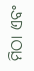ମିଠା ଏବଂ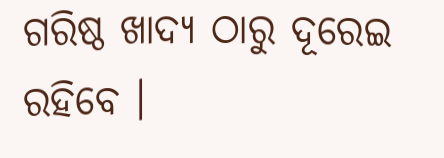ଗରିଷ୍ଠ ଖାଦ୍ୟ ଠାରୁ ଦୂରେଇ ରହିବେ ।